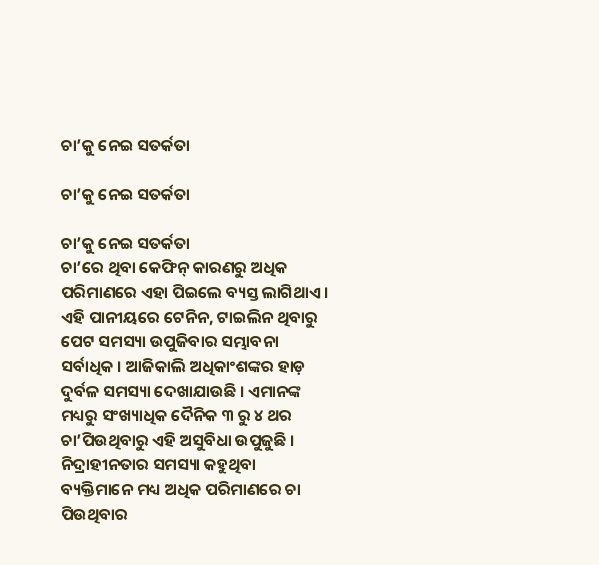ଚା’କୁ ନେଇ ସତର୍କତା

ଚା’କୁ ନେଇ ସତର୍କତା

ଚା’କୁ ନେଇ ସତର୍କତା
ଚା’ରେ ଥିବା କେଫିନ୍ କାରଣରୁ ଅଧିକ ପରିମାଣରେ ଏହା ପିଇଲେ ବ୍ୟସ୍ତ ଲାଗିଥାଏ । ଏହି ପାନୀୟରେ ଟେନିନ, ଟାଇଲିନ ଥିବାରୁ ପେଟ ସମସ୍ୟା ଉପୁଜିବାର ସମ୍ଭାବନା ସର୍ବାଧିକ । ଆଜିକାଲି ଅଧିକାଂଶଙ୍କର ହାଡ଼ ଦୁର୍ବଳ ସମସ୍ୟା ଦେଖାଯାଉଛି । ଏମାନଙ୍କ ମଧ୍ୟରୁ ସଂଖ୍ୟାଧିକ ଦୈନିକ ୩ ରୁ ୪ ଥର ଚା’ପିଉଥିବାରୁ ଏହି ଅସୁବିଧା ଉପୁଜୁଛି । ନିଦ୍ରାହୀନତାର ସମସ୍ୟା କହୁଥିବା ବ୍ୟକ୍ତିମାନେ ମଧ୍ୟ ଅଧିକ ପରିମାଣରେ ଚା ପିଉଥିବାର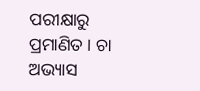ପରୀକ୍ଷାରୁ ପ୍ରମାଣିତ । ଚା ଅଭ୍ୟାସ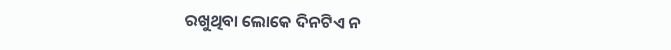ରଖୁଥିବା ଲୋକେ ଦିନଟିଏ ନ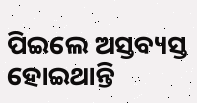ପିଇଲେ ଅସ୍ତବ୍ୟସ୍ତ ହୋଇଥାନ୍ତି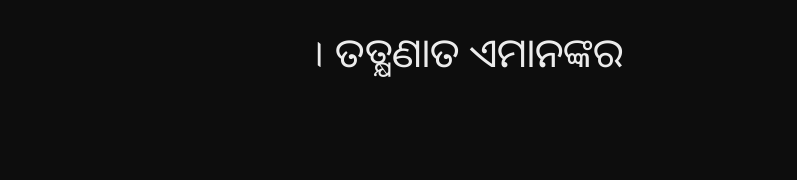। ତତ୍କ୍ଷଣାତ ଏମାନଙ୍କର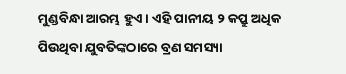ମୁଣ୍ଡବିନ୍ଧା ଆରମ୍ଭ ହୁଏ । ଏହି ପାନୀୟ ୨ କପ୍ରୁ ଅଧିକ ପିଉଥିବା ଯୁବତିଙ୍କଠାରେ ବ୍ରଣ ସମସ୍ୟା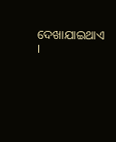ଦେଖାଯାଇଥାଏ ।